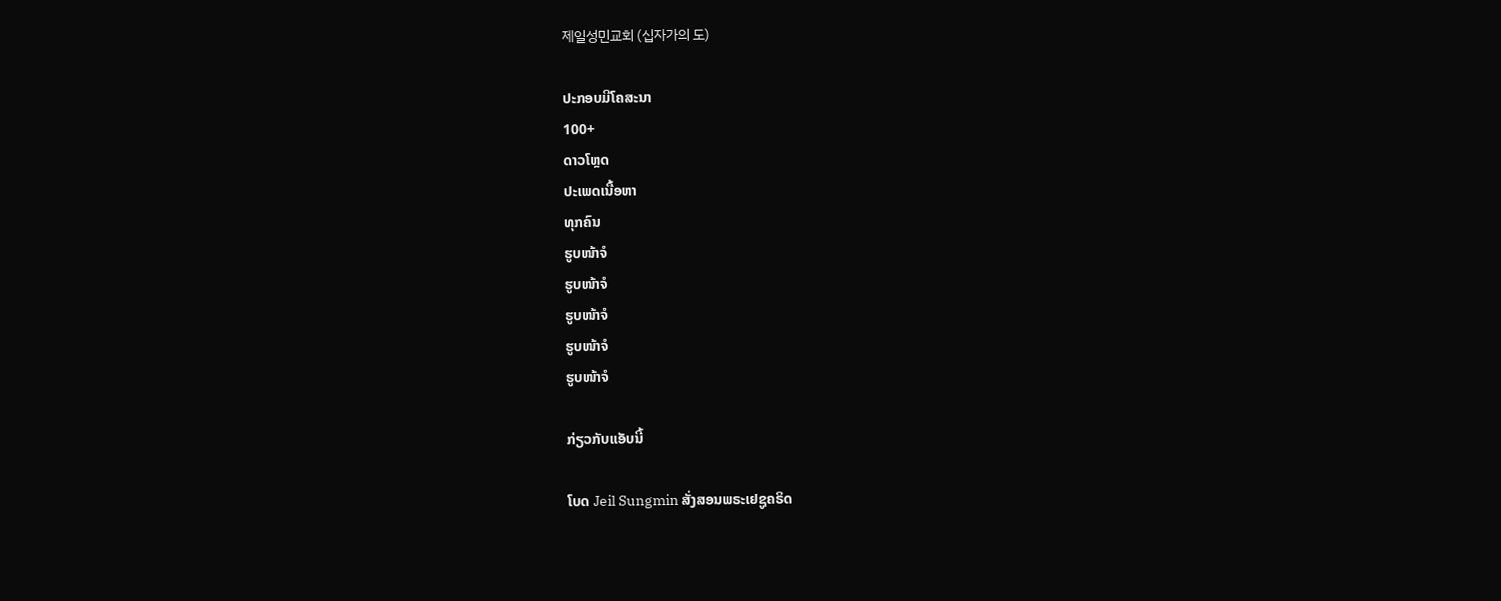제일성민교회 (십자가의 도)

ປະກອບມີໂຄສະນາ
100+
ດາວໂຫຼດ
ປະເພດເນື້ອຫາ
ທຸກຄົນ
ຮູບໜ້າຈໍ
ຮູບໜ້າຈໍ
ຮູບໜ້າຈໍ
ຮູບໜ້າຈໍ
ຮູບໜ້າຈໍ

ກ່ຽວກັບແອັບນີ້

ໂບດ Jeil Sungmin ສັ່ງສອນພຣະເຢຊູຄຣິດ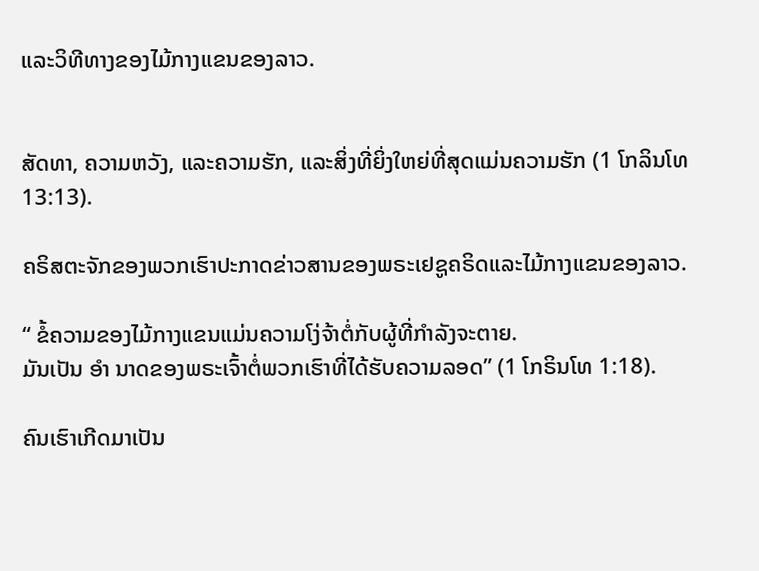ແລະວິທີທາງຂອງໄມ້ກາງແຂນຂອງລາວ.


ສັດທາ, ຄວາມຫວັງ, ແລະຄວາມຮັກ, ແລະສິ່ງທີ່ຍິ່ງໃຫຍ່ທີ່ສຸດແມ່ນຄວາມຮັກ (1 ໂກລິນໂທ 13:13).

ຄຣິສຕະຈັກຂອງພວກເຮົາປະກາດຂ່າວສານຂອງພຣະເຢຊູຄຣິດແລະໄມ້ກາງແຂນຂອງລາວ.

“ ຂໍ້ຄວາມຂອງໄມ້ກາງແຂນແມ່ນຄວາມໂງ່ຈ້າຕໍ່ກັບຜູ້ທີ່ກໍາລັງຈະຕາຍ.
ມັນເປັນ ອຳ ນາດຂອງພຣະເຈົ້າຕໍ່ພວກເຮົາທີ່ໄດ້ຮັບຄວາມລອດ” (1 ໂກຣິນໂທ 1:18).

ຄົນເຮົາເກີດມາເປັນ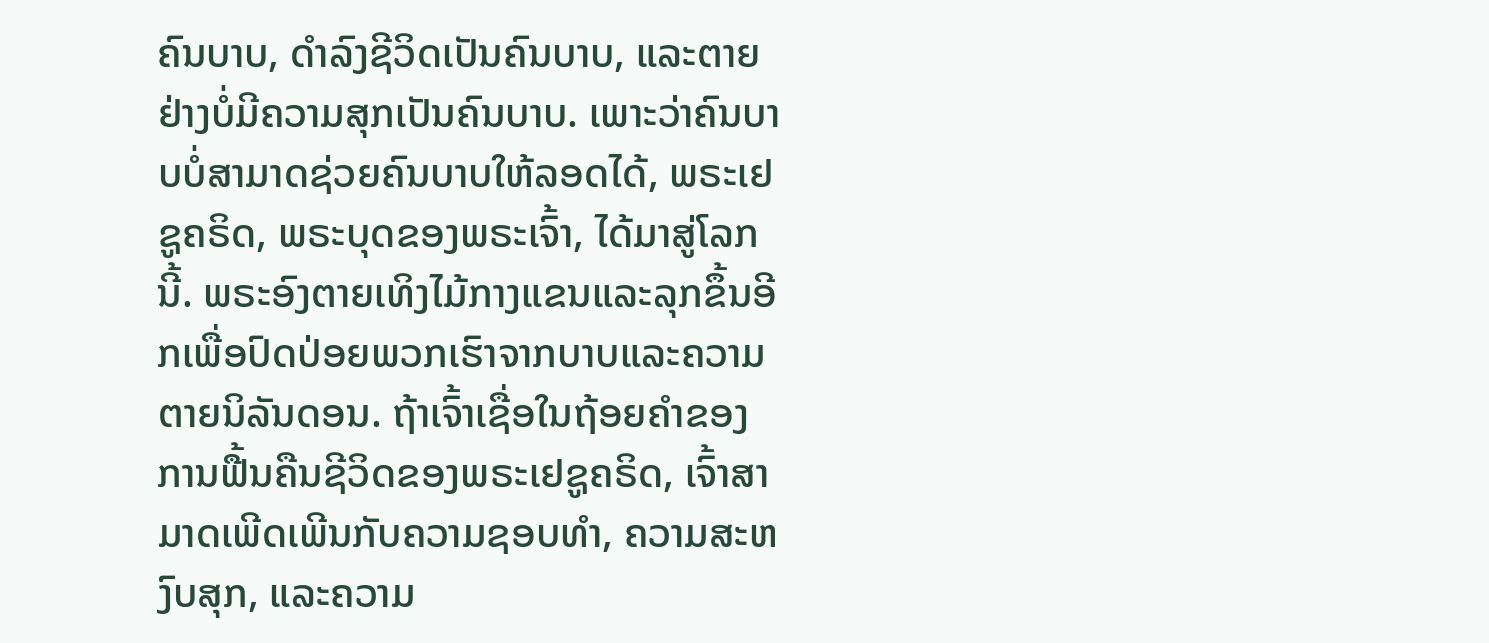ຄົນບາບ, ດໍາລົງຊີວິດເປັນຄົນບາບ, ແລະຕາຍຢ່າງບໍ່ມີຄວາມສຸກເປັນຄົນບາບ. ເພາະວ່າຄົນບາບບໍ່ສາມາດຊ່ວຍຄົນບາບໃຫ້ລອດໄດ້, ພຣະເຢຊູຄຣິດ, ພຣະບຸດຂອງພຣະເຈົ້າ, ໄດ້ມາສູ່ໂລກນີ້. ພຣະອົງຕາຍເທິງໄມ້ກາງແຂນແລະລຸກຂຶ້ນອີກເພື່ອປົດປ່ອຍພວກເຮົາຈາກບາບແລະຄວາມຕາຍນິລັນດອນ. ຖ້າເຈົ້າເຊື່ອໃນຖ້ອຍຄໍາຂອງການຟື້ນຄືນຊີວິດຂອງພຣະເຢຊູຄຣິດ, ເຈົ້າສາມາດເພີດເພີນກັບຄວາມຊອບທໍາ, ຄວາມສະຫງົບສຸກ, ແລະຄວາມ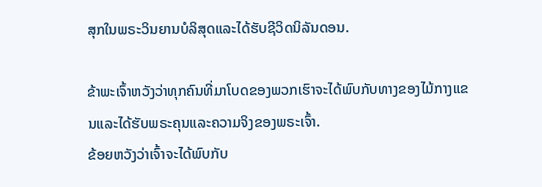ສຸກໃນພຣະວິນຍານບໍລິສຸດແລະໄດ້ຮັບຊີວິດນິລັນດອນ.

ຂ້າພະເຈົ້າຫວັງວ່າທຸກຄົນທີ່ມາໂບດຂອງພວກເຮົາຈະໄດ້ພົບກັບທາງຂອງໄມ້ກາງແຂນແລະໄດ້ຮັບພຣະຄຸນແລະຄວາມຈິງຂອງພຣະເຈົ້າ.
ຂ້ອຍຫວັງວ່າເຈົ້າຈະໄດ້ພົບກັບ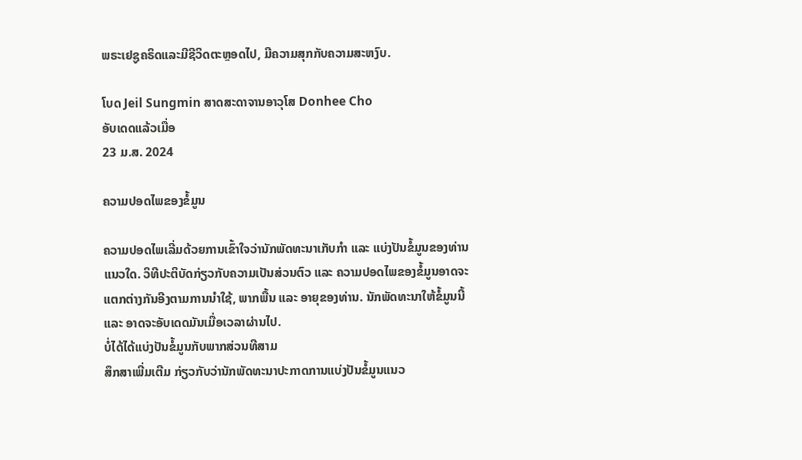ພຣະເຢຊູຄຣິດແລະມີຊີວິດຕະຫຼອດໄປ, ມີຄວາມສຸກກັບຄວາມສະຫງົບ.

ໂບດ Jeil Sungmin ສາດສະດາຈານອາວຸໂສ Donhee Cho
ອັບເດດແລ້ວເມື່ອ
23 ມ.ສ. 2024

ຄວາມປອດໄພຂອງຂໍ້ມູນ

ຄວາມປອດໄພເລີ່ມດ້ວຍການເຂົ້າໃຈວ່ານັກພັດທະນາເກັບກຳ ແລະ ແບ່ງປັນຂໍ້ມູນຂອງທ່ານແນວໃດ. ວິທີປະຕິບັດກ່ຽວກັບຄວາມເປັນສ່ວນຕົວ ແລະ ຄວາມປອດໄພຂອງຂໍ້ມູນອາດຈະແຕກຕ່າງກັນອີງຕາມການນຳໃຊ້, ພາກພື້ນ ແລະ ອາຍຸຂອງທ່ານ. ນັກພັດທະນາໃຫ້ຂໍ້ມູນນີ້ ແລະ ອາດຈະອັບເດດມັນເມື່ອເວລາຜ່ານໄປ.
ບໍ່ໄດ້ໄດ້ແບ່ງປັນຂໍ້ມູນກັບພາກສ່ວນທີສາມ
ສຶກສາເພີ່ມເຕີມ ກ່ຽວກັບວ່ານັກພັດທະນາປະກາດການແບ່ງປັນຂໍ້ມູນແນວ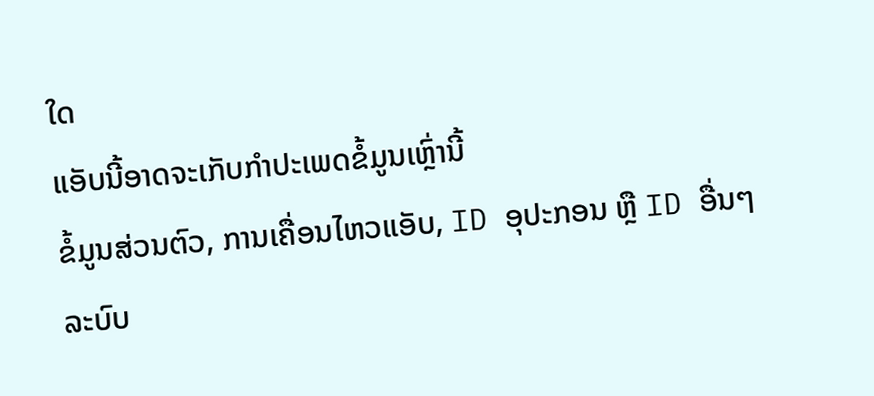ໃດ
ແອັບນີ້ອາດຈະເກັບກຳປະເພດຂໍ້ມູນເຫຼົ່ານີ້
ຂໍ້ມູນສ່ວນຕົວ, ການເຄື່ອນໄຫວແອັບ, ID ອຸປະກອນ ຫຼື ID ອື່ນໆ
ລະບົບ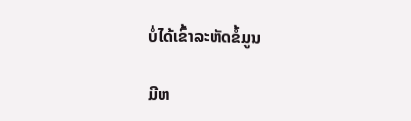ບໍ່ໄດ້ເຂົ້າລະຫັດຂໍ້ມູນ

ມີຫ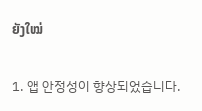ຍັງໃໝ່

1. 앱 안정성이 향상되었습니다.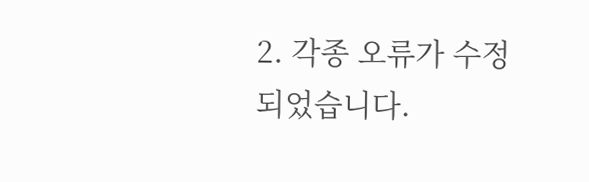2. 각종 오류가 수정되었습니다.